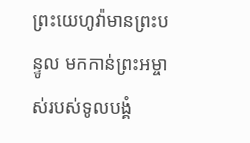ព្រះយេហូវ៉ាមានព្រះបន្ទូល មកកាន់ព្រះអម្ចាស់របស់ទូលបង្គំ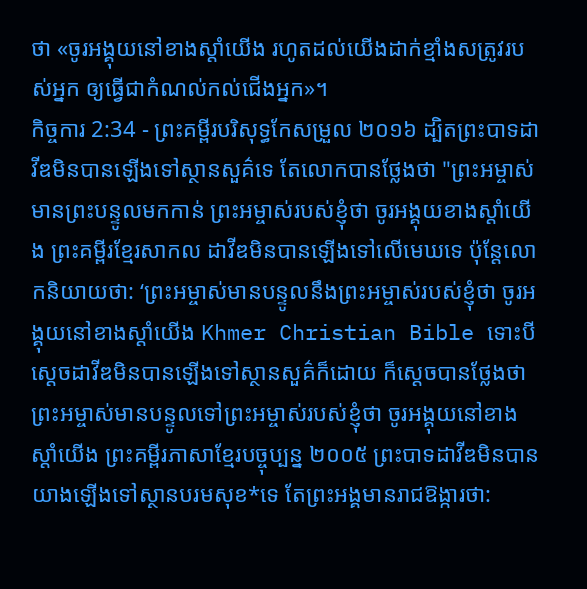ថា «ចូរអង្គុយនៅខាងស្តាំយើង រហូតដល់យើងដាក់ខ្មាំងសត្រូវរបស់អ្នក ឲ្យធ្វើជាកំណល់កល់ជើងអ្នក»។
កិច្ចការ 2:34 - ព្រះគម្ពីរបរិសុទ្ធកែសម្រួល ២០១៦ ដ្បិតព្រះបាទដាវីឌមិនបានឡើងទៅស្ថានសួគ៌ទេ តែលោកបានថ្លែងថា "ព្រះអម្ចាស់មានព្រះបន្ទូលមកកាន់ ព្រះអម្ចាស់របស់ខ្ញុំថា ចូរអង្គុយខាងស្តាំយើង ព្រះគម្ពីរខ្មែរសាកល ដាវីឌមិនបានឡើងទៅលើមេឃទេ ប៉ុន្តែលោកនិយាយថា: ‘ព្រះអម្ចាស់មានបន្ទូលនឹងព្រះអម្ចាស់របស់ខ្ញុំថា ចូរអង្គុយនៅខាងស្ដាំយើង Khmer Christian Bible ទោះបីស្ដេចដាវីឌមិនបានឡើងទៅស្ថានសួគ៌ក៏ដោយ ក៏ស្ដេចបានថ្លែងថា ព្រះអម្ចាស់មានបន្ទូលទៅព្រះអម្ចាស់របស់ខ្ញុំថា ចូរអង្គុយនៅខាងស្ដាំយើង ព្រះគម្ពីរភាសាខ្មែរបច្ចុប្បន្ន ២០០៥ ព្រះបាទដាវីឌមិនបានយាងឡើងទៅស្ថានបរមសុខ*ទេ តែព្រះអង្គមានរាជឱង្ការថា: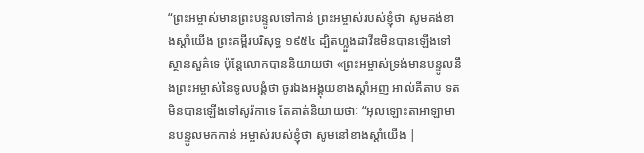“ព្រះអម្ចាស់មានព្រះបន្ទូលទៅកាន់ ព្រះអម្ចាស់របស់ខ្ញុំថា សូមគង់ខាងស្ដាំយើង ព្រះគម្ពីរបរិសុទ្ធ ១៩៥៤ ដ្បិតហ្លួងដាវីឌមិនបានឡើងទៅស្ថានសួគ៌ទេ ប៉ុន្តែលោកបាននិយាយថា «ព្រះអម្ចាស់ទ្រង់មានបន្ទូលនឹងព្រះអម្ចាស់នៃទូលបង្គំថា ចូរឯងអង្គុយខាងស្តាំអញ អាល់គីតាប ទតមិនបានឡើងទៅសូរ៉កាទេ តែគាត់និយាយថាៈ “អុលឡោះតាអាឡាមានបន្ទូលមកកាន់ អម្ចាស់របស់ខ្ញុំថា សូមនៅខាងស្ដាំយើង |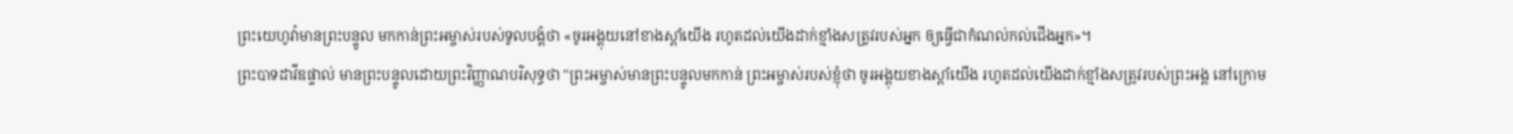ព្រះយេហូវ៉ាមានព្រះបន្ទូល មកកាន់ព្រះអម្ចាស់របស់ទូលបង្គំថា «ចូរអង្គុយនៅខាងស្តាំយើង រហូតដល់យើងដាក់ខ្មាំងសត្រូវរបស់អ្នក ឲ្យធ្វើជាកំណល់កល់ជើងអ្នក»។
ព្រះបាទដាវីឌផ្ទាល់ មានព្រះបន្ទូលដោយព្រះវិញ្ញាណបរិសុទ្ធថា "ព្រះអម្ចាស់មានព្រះបន្ទូលមកកាន់ ព្រះអម្ចាស់របស់ខ្ញុំថា ចូរអង្គុយខាងស្តាំយើង រហូតដល់យើងដាក់ខ្មាំងសត្រូវរបស់ព្រះអង្គ នៅក្រោម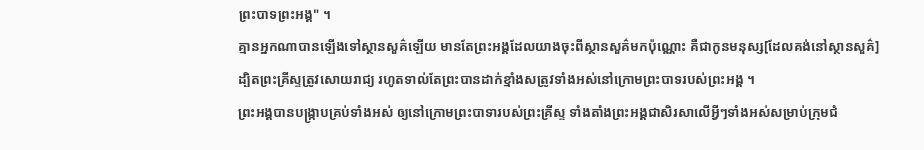ព្រះបាទព្រះអង្គ" ។
គ្មានអ្នកណាបានឡើងទៅស្ថានសួគ៌ឡើយ មានតែព្រះអង្គដែលយាងចុះពីស្ថានសួគ៌មកប៉ុណ្ណោះ គឺជាកូនមនុស្ស[ដែលគង់នៅស្ថានសួគ៌]
ដ្បិតព្រះគ្រីស្ទត្រូវសោយរាជ្យ រហូតទាល់តែព្រះបានដាក់ខ្មាំងសត្រូវទាំងអស់នៅក្រោមព្រះបាទរបស់ព្រះអង្គ ។
ព្រះអង្គបានបង្ក្រាបគ្រប់ទាំងអស់ ឲ្យនៅក្រោមព្រះបាទារបស់ព្រះគ្រីស្ទ ទាំងតាំងព្រះអង្គជាសិរសាលើអ្វីៗទាំងអស់សម្រាប់ក្រុមជំ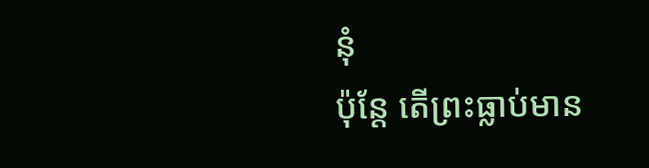នុំ
ប៉ុន្តែ តើព្រះធ្លាប់មាន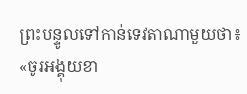ព្រះបន្ទូលទៅកាន់ទេវតាណាមួយថា៖ «ចូរអង្គុយខា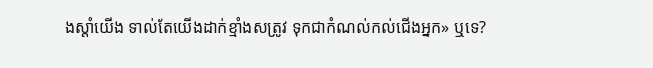ងស្តាំយើង ទាល់តែយើងដាក់ខ្មាំងសត្រូវ ទុកជាកំណល់កល់ជើងអ្នក» ឬទេ?